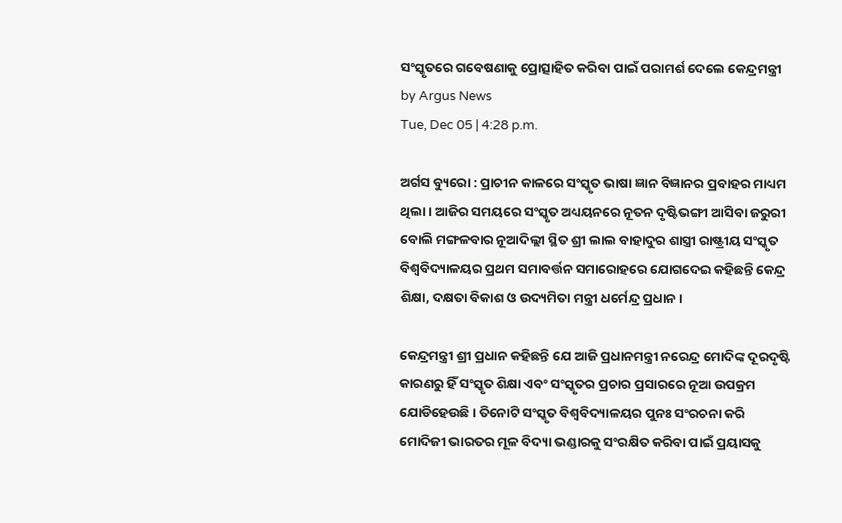ସଂସ୍କୃତରେ ଗବେଷଣାକୁ ପ୍ରୋତ୍ସାହିତ କରିବା ପାଇଁ ପରାମର୍ଶ ଦେଲେ କେନ୍ଦ୍ରମନ୍ତ୍ରୀ
by Argus News
Tue, Dec 05 | 4:28 p.m.

ଅର୍ଗସ ବ୍ୟୁରୋ : ପ୍ରାଚୀନ କାଳରେ ସଂସ୍କୃତ ଭାଷା ଜ୍ଞାନ ବିଜ୍ଞାନର ପ୍ରବାହର ମାଧ୍ୟମ ଥିଲା । ଆଜିର ସମୟରେ ସଂସ୍କୃତ ଅଧ୍ୟୟନରେ ନୂତନ ଦୃଷ୍ଟିଭଙ୍ଗୀ ଆସିବା ଜରୁରୀ ବୋଲି ମଙ୍ଗଳବାର ନୂଆଦିଲ୍ଲୀ ସ୍ଥିତ ଶ୍ରୀ ଲାଲ ବାହାଦୁର ଶାସ୍ତ୍ରୀ ରାଷ୍ଟ୍ରୀୟ ସଂସ୍କୃତ ବିଶ୍ୱବିଦ୍ୟାଳୟର ପ୍ରଥମ ସମାବର୍ତ୍ତନ ସମାରୋହରେ ଯୋଗଦେଇ କହିଛନ୍ତି କେନ୍ଦ୍ର ଶିକ୍ଷା, ଦକ୍ଷତା ବିକାଶ ଓ ଉଦ୍ୟମିତା ମନ୍ତ୍ରୀ ଧର୍ମେନ୍ଦ୍ର ପ୍ରଧାନ ।

କେନ୍ଦ୍ରମନ୍ତ୍ରୀ ଶ୍ରୀ ପ୍ରଧାନ କହିଛନ୍ତି ଯେ ଆଜି ପ୍ରଧାନମନ୍ତ୍ରୀ ନରେନ୍ଦ୍ର ମୋଦିଙ୍କ ଦୂରଦୃଷ୍ଟି କାରଣରୁ ହିଁ ସଂସ୍କୃତ ଶିକ୍ଷା ଏବଂ ସଂସ୍କୃତର ପ୍ରଚାର ପ୍ରସାରରେ ନୂଆ ଉପକ୍ରମ ଯୋଡିହେଉଛି । ତିନୋଟି ସଂସ୍କୃତ ବିଶ୍ୱବିଦ୍ୟାଳୟର ପୁନଃ ସଂରଚନା କରି ମୋଦିଜୀ ଭାରତର ମୂଳ ବିଦ୍ୟା ଭଣ୍ଡାରକୁ ସଂରକ୍ଷିତ କରିବା ପାଇଁ ପ୍ରୟାସକୁ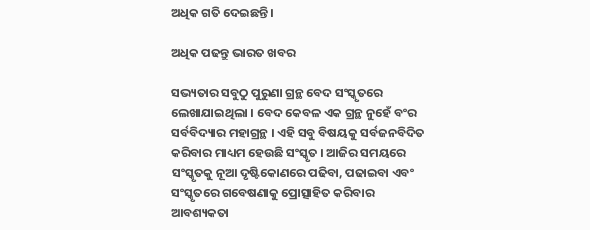ଅଧିକ ଗତି ଦେଇଛନ୍ତି ।

ଅଧିକ ପଢନ୍ତୁ ଭାରତ ଖବର

ସଭ୍ୟତାର ସବୁଠୁ ପୁରୁଣା ଗ୍ରନ୍ଥ ବେଦ ସଂସ୍କୃତରେ ଲେଖାଯାଇଥିଲା । ବେଦ କେବଳ ଏକ ଗ୍ରନ୍ଥ ନୁହେଁ ବଂର ସର୍ବବିଦ୍ୟାର ମହାଗ୍ରନ୍ଥ । ଏହି ସବୁ ବିଷୟକୁ ସର୍ବଜନବିଦିତ କରିବାର ମାଧ୍ୟମ ହେଉଛି ସଂସ୍କୃତ । ଆଜିର ସମୟରେ ସଂସ୍କୃତକୁ ନୂଆ ଦୃଷ୍ଟିକୋଣରେ ପଢିବା, ପଢାଇବା ଏବଂ ସଂସ୍କୃତରେ ଗବେଷଣାକୁ ପ୍ରୋତ୍ସାହିତ କରିବାର ଆବଶ୍ୟକତା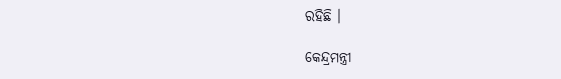ରହିଛି ।

କେନ୍ଦ୍ରମନ୍ତ୍ରୀ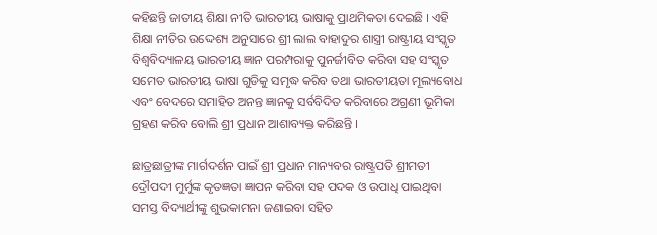କହିଛନ୍ତି ଜାତୀୟ ଶିକ୍ଷା ନୀତି ଭାରତୀୟ ଭାଷାକୁ ପ୍ରାଥମିକତା ଦେଇଛି । ଏହି ଶିକ୍ଷା ନୀତିର ଉଦ୍ଦେଶ୍ୟ ଅନୁସାରେ ଶ୍ରୀ ଲାଲ ବାହାଦୁର ଶାସ୍ତ୍ରୀ ରାଷ୍ଟ୍ରୀୟ ସଂସ୍କୃତ ବିଶ୍ୱବିଦ୍ୟାଳୟ ଭାରତୀୟ ଜ୍ଞାନ ପରମ୍ପରାକୁ ପୁନର୍ଜୀବିତ କରିବା ସହ ସଂସ୍କୃତ ସମେତ ଭାରତୀୟ ଭାଷା ଗୁଡିକୁ ସମୃଦ୍ଧ କରିବ ତଥା ଭାରତୀୟତା ମୂଲ୍ୟବୋଧ ଏବଂ ବେଦରେ ସମାହିତ ଅନନ୍ତ ଜ୍ଞାନକୁ ସର୍ବବିଦିତ କରିବାରେ ଅଗ୍ରଣୀ ଭୂମିକା ଗ୍ରହଣ କରିବ ବୋଲି ଶ୍ରୀ ପ୍ରଧାନ ଆଶାବ୍ୟକ୍ତ କରିଛନ୍ତି ।

ଛାତ୍ରଛାତ୍ରୀଙ୍କ ମାର୍ଗଦର୍ଶନ ପାଇଁ ଶ୍ରୀ ପ୍ରଧାନ ମାନ୍ୟବର ରାଷ୍ଟ୍ରପତି ଶ୍ରୀମତୀ ଦ୍ରୌପଦୀ ମୁର୍ମୁଙ୍କ କୃତଜ୍ଞତା ଜ୍ଞାପନ କରିବା ସହ ପଦକ ଓ ଉପାଧି ପାଇଥିବା ସମସ୍ତ ବିଦ୍ୟାର୍ଥୀଙ୍କୁ ଶୁଭକାମନା ଜଣାଇବା ସହିତ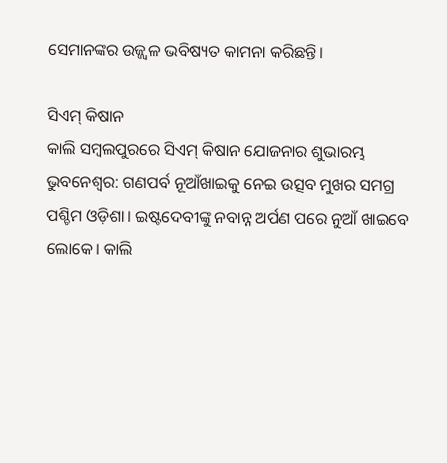ସେମାନଙ୍କର ଉଜ୍ଜ୍ୱଳ ଭବିଷ୍ୟତ କାମନା କରିଛନ୍ତି।

ସିଏମ୍ କିଷାନ
କାଲି ସମ୍ବଲପୁରରେ ସିଏମ୍ କିଷାନ ଯୋଜନାର ଶୁଭାରମ୍ଭ
ଭୁବନେଶ୍ୱର: ଗଣପର୍ବ ନୂଆଁଖାଇକୁ ନେଇ ଉତ୍ସବ ମୁଖର ସମଗ୍ର ପଶ୍ଚିମ ଓଡ଼ିଶା। ଇଷ୍ଟଦେବୀଙ୍କୁ ନବାନ୍ନ ଅର୍ପଣ ପରେ ନୁଆଁ ଖାଇବେ ଲୋକେ। କାଲି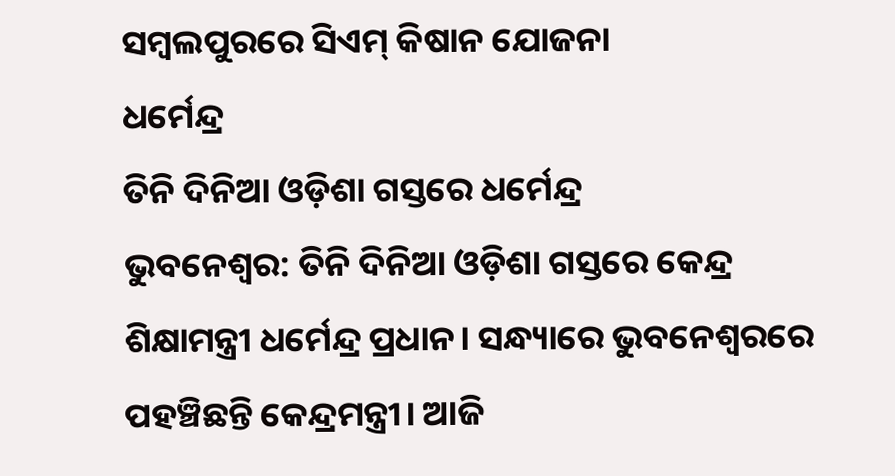ସମ୍ବଲପୁରରେ ସିଏମ୍ କିଷାନ ଯୋଜନା
ଧର୍ମେନ୍ଦ୍ର
ତିନି ଦିନିଆ ଓଡ଼ିଶା ଗସ୍ତରେ ଧର୍ମେନ୍ଦ୍ର
ଭୁବନେଶ୍ୱର: ତିନି ଦିନିଆ ଓଡ଼ିଶା ଗସ୍ତରେ କେନ୍ଦ୍ର ଶିକ୍ଷାମନ୍ତ୍ରୀ ଧର୍ମେନ୍ଦ୍ର ପ୍ରଧାନ। ସନ୍ଧ୍ୟାରେ ଭୁବନେଶ୍ବରରେ ପହଞ୍ଚିଛନ୍ତି କେନ୍ଦ୍ରମନ୍ତ୍ରୀ। ଆଜି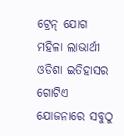ଟ୍ରେନ୍ ଯୋଗ
ମହିଳା ଲାଭାର୍ଥୀ
ଓଡିଶା ଇତିହାସର ଗୋଟିଏ ଯୋଜନାରେ ସବୁଠୁ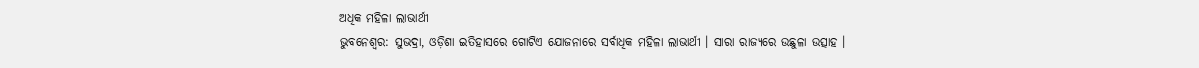ଅଧିକ ମହିଳା ଲାଭାର୍ଥୀ
ଭୁବନେଶ୍ୱର: ସୁଭଦ୍ରା, ଓଡ଼ିଶା ଇତିହାସରେ ଗୋଟିଏ ଯୋଜନାରେ ସର୍ବାଧିକ ମହିଳା ଲାଭାର୍ଥୀ । ସାରା ରାଜ୍ୟରେ ଉଛୁଳା ଉତ୍ସାହ ।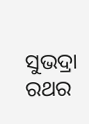ସୁଭଦ୍ରା ରଥର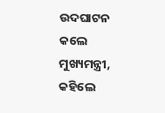ଉଦଘାଟନ କଲେ ମୁଖ୍ୟମନ୍ତ୍ରୀ, କହିଲେ